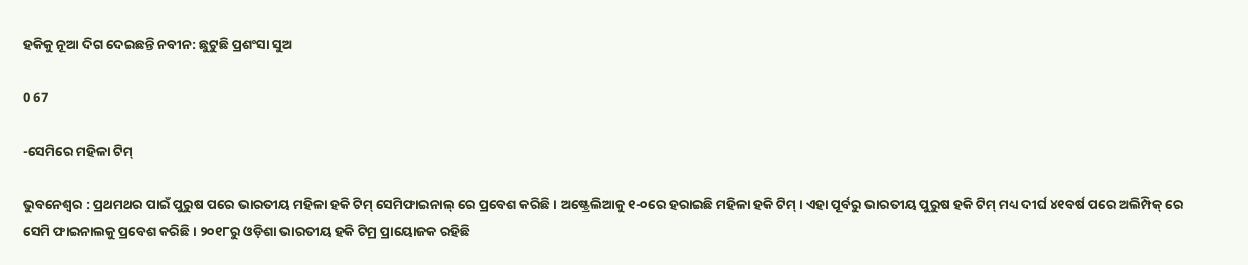ହକିକୁ ନୂଆ ଦିଗ ଦେଇଛନ୍ତି ନବୀନ: ଛୁଟୁଛି ପ୍ରଶଂସା ସୁଅ

0 67

-ସେମିରେ ମହିଳା ଟିମ୍

ଭୁବନେଶ୍ୱର : ପ୍ରଥମଥର ପାଇଁ ପୁରୁଷ ପରେ ଭାରତୀୟ ମହିଳା ହକି ଟିମ୍ ସେମିଫାଇନାଲ୍ ରେ ପ୍ରବେଶ କରିଛି । ଅଷ୍ଟ୍ରେଲିଆକୁ ୧-୦ରେ ହରାଇଛି ମହିଳା ହକି ଟିମ୍ । ଏହା ପୂର୍ବରୁ ଭାରତୀୟ ପୁରୁଷ ହକି ଟିମ୍ ମଧ୍ୟ ଦୀର୍ଘ ୪୧ବର୍ଷ ପରେ ଅଲିମ୍ପିକ୍ ରେ ସେମି ଫାଇନାଲକୁ ପ୍ରବେଶ କରିଛି । ୨୦୧୮ରୁ ଓଡ଼ିଶା ଭାରତୀୟ ହକି ଟିମ୍ର ପ୍ରାୟୋଜକ ରହିଛି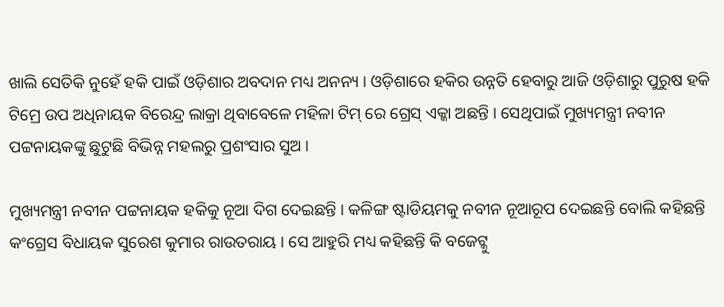ଖାଲି ସେତିକି ନୁହେଁ ହକି ପାଇଁ ଓଡ଼ିଶାର ଅବଦାନ ମଧ୍ୟ ଅନନ୍ୟ । ଓଡ଼ିଶାରେ ହକିର ଉନ୍ନତି ହେବାରୁ ଆଜି ଓଡ଼ିଶାରୁ ପୁରୁଷ ହକି ଟିମ୍ରେ ଉପ ଅଧିନାୟକ ବିରେନ୍ଦ୍ର ଲାକ୍ରା ଥିବାବେଳେ ମହିଳା ଟିମ୍ ରେ ଗ୍ରେସ୍ ଏକ୍କା ଅଛନ୍ତି । ସେଥିପାଇଁ ମୁଖ୍ୟମନ୍ତ୍ରୀ ନବୀନ ପଟ୍ଟନାୟକଙ୍କୁ ଛୁଟୁଛି ବିଭିନ୍ନ ମହଲରୁ ପ୍ରଶଂସାର ସୁଅ ।

ମୁଖ୍ୟମନ୍ତ୍ରୀ ନବୀନ ପଟ୍ଟନାୟକ ହକିକୁ ନୂଆ ଦିଗ ଦେଇଛନ୍ତି । କଳିଙ୍ଗ ଷ୍ଟାଡିୟମକୁ ନବୀନ ନୂଆରୂପ ଦେଇଛନ୍ତି ବୋଲି କହିଛନ୍ତି କଂଗ୍ରେସ ବିଧାୟକ ସୁରେଶ କୁମାର ରାଉତରାୟ । ସେ ଆହୁରି ମଧ୍ୟ କହିଛନ୍ତି କି ବଜେଟ୍କୁ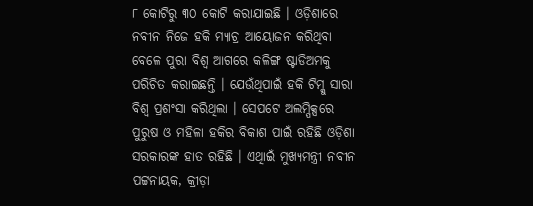୮ କୋଟିରୁ ୩୦ କୋଟି କରାଯାଇଛି । ଓଡ଼ିଶାରେ ନବୀନ ନିଜେ ହକି ମ୍ୟାଚ୍ର ଆୟୋଜନ କରିଥିବା ବେଳେ ପୁରା ବିଶ୍ୱ ଆଗରେ କଳିଙ୍ଗ ଷ୍ଟାଡିଅମକୁ ପରିଚିତ କରାଇଛନ୍ତି । ଯେଉଁଥିପାଇଁ ହକି ଟିମ୍କୁ ସାରା ବିଶ୍ୱ ପ୍ରଶଂସା କରିଥିଲା । ସେପଟେ ଅଲମ୍ପିକ୍ସରେ ପୁରୁଷ ଓ ମହିଳା ହକିର ବିକାଶ ପାଇଁ ରହିଛି ଓଡ଼ିଶା ସରକାରଙ୍କ ହାତ ରହିଛି । ଏଥିାଇଁ ମୁଖ୍ୟମନ୍ତ୍ରୀ ନବୀନ ପଟ୍ଟନାୟକ, କ୍ରୀଡ଼ା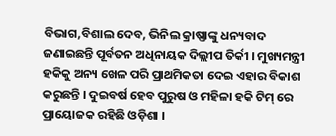ବିଭାଗ,ବିଶାଲ ଦେବ, ଭିନିଲ କ୍ରାଷ୍ଣାଙ୍କୁ ଧନ୍ୟବାଦ ଜଣାଇଛନ୍ତି ପୂର୍ବତନ ଅଧିନାୟକ ଦିଲ୍ଲୀପ ତିର୍କୀ । ମୁଖ୍ୟମନ୍ତ୍ରୀ ହକିକୁ ଅନ୍ୟ ଖେଳ ପରି ପ୍ରାଥମିକତା ଦେଇ ଏହାର ବିକାଶ କରୁଛନ୍ତି । ଦୁଇବର୍ଷ ହେବ ପୁରୁଷ ଓ ମହିଳା ହକି ଟିମ୍ ରେ ପ୍ରାୟୋଜକ ରହିଛି ଓଡ଼ିଶା ।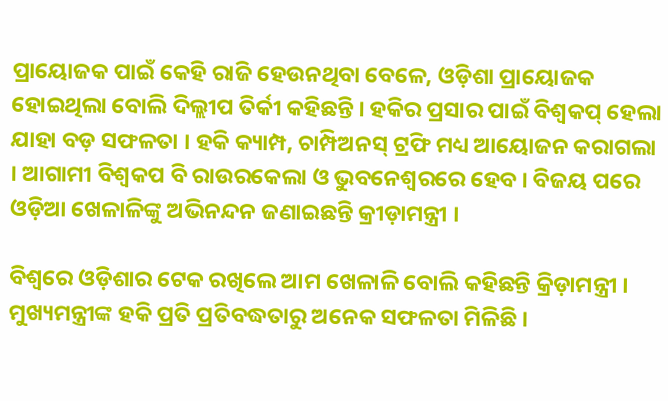ପ୍ରାୟୋଜକ ପାଇଁ କେହି ରାଜି ହେଉନଥିବା ବେଳେ, ଓଡ଼ିଶା ପ୍ରାୟୋଜକ ହୋଇଥିଲା ବୋଲି ଦିଲ୍ଲୀପ ତିର୍କୀ କହିଛନ୍ତି । ହକିର ପ୍ରସାର ପାଇଁ ବିଶ୍ୱକପ୍ ହେଲା ଯାହା ବଡ଼ ସଫଳତା । ହକି କ୍ୟାମ୍ପ, ଚାମ୍ପିଅନସ୍ ଟ୍ରଫି ମଧ୍ୟ ଆୟୋଜନ କରାଗଲା । ଆଗାମୀ ବିଶ୍ୱକପ ବି ରାଉରକେଲା ଓ ଭୁବନେଶ୍ୱରରେ ହେବ । ବିଜୟ ପରେ ଓଡ଼ିଆ ଖେଳାଳିଙ୍କୁ ଅଭିନନ୍ଦନ ଜଣାଇଛନ୍ତି କ୍ରୀଡ଼ାମନ୍ତ୍ରୀ ।

ବିଶ୍ୱରେ ଓଡ଼ିଶାର ଟେକ ରଖିଲେ ଆମ ଖେଳାଳି ବୋଲି କହିଛନ୍ତି କ୍ରିଡ଼ାମନ୍ତ୍ରୀ । ମୁଖ୍ୟମନ୍ତ୍ରୀଙ୍କ ହକି ପ୍ରତି ପ୍ରତିବଦ୍ଧତାରୁ ଅନେକ ସଫଳତା ମିଳିଛି ।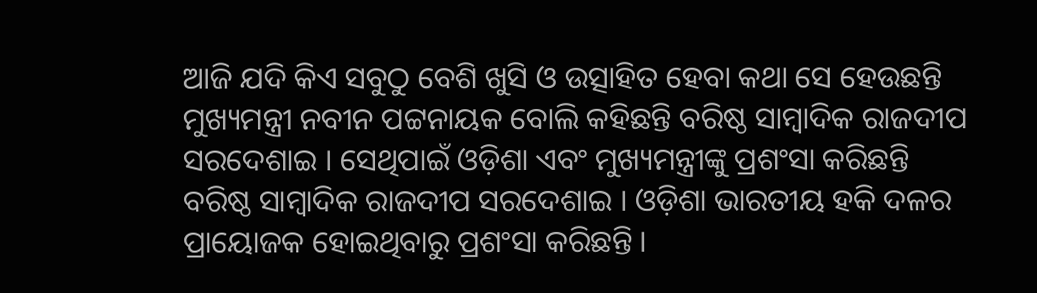ଆଜି ଯଦି କିଏ ସବୁଠୁ ବେଶି ଖୁସି ଓ ଉତ୍ସାହିତ ହେବା କଥା ସେ ହେଉଛନ୍ତି ମୁଖ୍ୟମନ୍ତ୍ରୀ ନବୀନ ପଟ୍ଟନାୟକ ବୋଲି କହିଛନ୍ତି ବରିଷ୍ଠ ସାମ୍ବାଦିକ ରାଜଦୀପ ସରଦେଶାଇ । ସେଥିପାଇଁ ଓଡ଼ିଶା ଏବଂ ମୁଖ୍ୟମନ୍ତ୍ରୀଙ୍କୁ ପ୍ରଶଂସା କରିଛନ୍ତି ବରିଷ୍ଠ ସାମ୍ବାଦିକ ରାଜଦୀପ ସରଦେଶାଇ । ଓଡ଼ିଶା ଭାରତୀୟ ହକି ଦଳର ପ୍ରାୟୋଜକ ହୋଇଥିବାରୁ ପ୍ରଶଂସା କରିଛନ୍ତି ।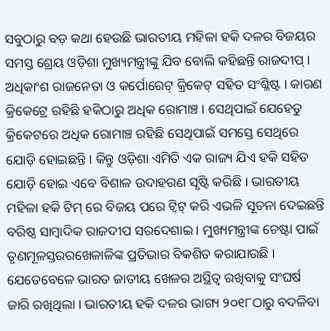ସବୁଠାରୁ ବଡ଼ କଥା ହେଉଛି ଭାରତୀୟ ମହିଳା ହକି ଦଳର ବିଜୟର ସମସ୍ତ ଶ୍ରେୟ ଓଡ଼ିଶା ମୁଖ୍ୟମନ୍ତ୍ରୀଙ୍କୁ ଯିବ ବୋଲି କହିଛନ୍ତି ରାଜଦୀପ୍ । ଅଧିକାଂଶ ରାଜନେତା ଓ କର୍ପୋରେଟ୍ କ୍ରିକେଟ୍ ସହିତ ସଂଶ୍ଳିଷ୍ଟ । କାରଣ କ୍ରିକେଟ୍ରେ ରହିଛି ହକିଠାରୁ ଅଧିକ ରୋମାଞ୍ଚ । ସେଥିପାଇଁ ଯେହେତୁ କ୍ରିକେଟରେ ଅଧିକ ରୋମାଞ୍ଚ ରହିଛି ସେଥିପାଇଁ ସମସ୍ତେ ସେଥିରେ ଯୋଡ଼ି ହୋଇଛନ୍ତି । କିନ୍ତୁ ଓଡ଼ିଶା ଏମିତି ଏକ ରାଜ୍ୟ ଯିଏ ହକି ସହିତ ଯୋଡ଼ି ହୋଇ ଏବେ ବିଶାଳ ଉଦାହରଣ ସୃଷ୍ଟି କରିଛି । ଭାରତୀୟ ମହିଳା ହକି ଟିମ୍ ରେ ବିଜୟ ପରେ ଟ୍ୱିଟ୍ କରି ଏଭଳି ସୂଚନା ଦେଇଛନ୍ତି ବରିଷ୍ଠ ସାମ୍ବାଦିକ ରାଜଦୀପ ସରଦେଶାଇ । ମୁଖ୍ୟମନ୍ତ୍ରୀଙ୍କ ଚେଷ୍ଟା ପାଇଁ ତୃଣମୂଳସ୍ତରରଖେଳାଳିଙ୍କ ପ୍ରତିଭାର ବିକଶିତ କରାଯାଉଛି । ଯେତେବେଳେ ଭାରତ ଜାତୀୟ ଖେଳର ଅସ୍ଥିତ୍ୱ ରଖିବାକୁ ସଂଘର୍ଷ ଜାରି ରଖିଥିଲା । ଭାରତୀୟ ହକି ଦଳର ଭାଗ୍ୟ ୨୦୧୮ଠାରୁ ବଦଳିବା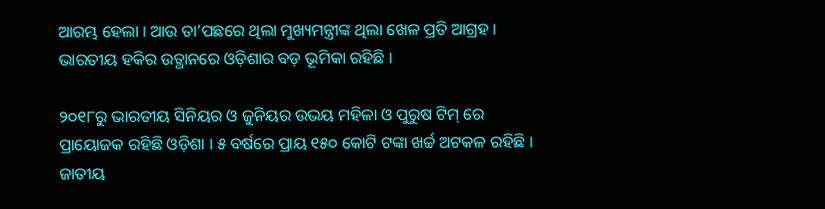ଆରମ୍ଭ ହେଲା । ଆଉ ତା’ପଛରେ ଥିଲା ମୁଖ୍ୟମନ୍ତ୍ରୀଙ୍କ ଥିଲା ଖେଳ ପ୍ରତି ଆଗ୍ରହ । ଭାରତୀୟ ହକିର ଉତ୍ଥାନରେ ଓଡ଼ିଶାର ବଡ଼ ଭୂମିକା ରହିଛି ।

୨୦୧୮ରୁ ଭାରତୀୟ ସିନିୟର ଓ ଜୁନିୟର ଉଭୟ ମହିଳା ଓ ପୁରୁଷ ଟିମ୍ ରେ ପ୍ରାୟୋଜକ ରହିଛି ଓଡ଼ିଶା । ୫ ବର୍ଷରେ ପ୍ରାୟ ୧୫୦ କୋଟି ଟଙ୍କା ଖର୍ଚ୍ଚ ଅଟକଳ ରହିଛି । ଜାତୀୟ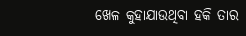ଖେଳ କୁହାଯାଉଥିବା ହକି ତାର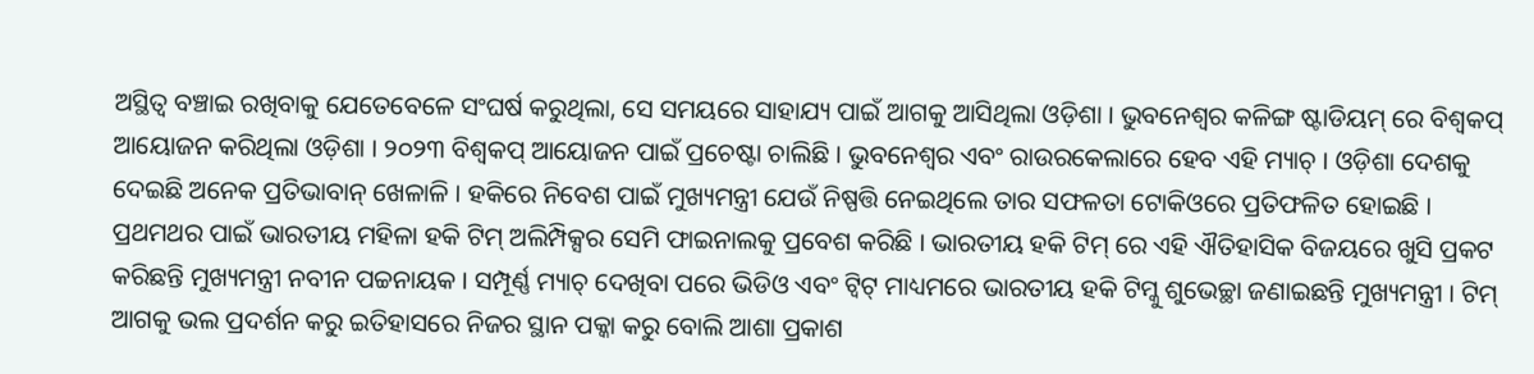ଅସ୍ଥିତ୍ୱ ବଞ୍ଚାଇ ରଖିବାକୁ ଯେତେବେଳେ ସଂଘର୍ଷ କରୁଥିଲା, ସେ ସମୟରେ ସାହାଯ୍ୟ ପାଇଁ ଆଗକୁ ଆସିଥିଲା ଓଡ଼ିଶା । ଭୁବନେଶ୍ୱର କଳିଙ୍ଗ ଷ୍ଟାଡିୟମ୍ ରେ ବିଶ୍ୱକପ୍ ଆୟୋଜନ କରିଥିଲା ଓଡ଼ିଶା । ୨୦୨୩ ବିଶ୍ୱକପ୍ ଆୟୋଜନ ପାଇଁ ପ୍ରଚେଷ୍ଟା ଚାଲିଛି । ଭୁବନେଶ୍ୱର ଏବଂ ରାଉରକେଲାରେ ହେବ ଏହି ମ୍ୟାଚ୍ । ଓଡ଼ିଶା ଦେଶକୁ ଦେଇଛି ଅନେକ ପ୍ରତିଭାବାନ୍ ଖେଳାଳି । ହକିରେ ନିବେଶ ପାଇଁ ମୁଖ୍ୟମନ୍ତ୍ରୀ ଯେଉଁ ନିଷ୍ପତ୍ତି ନେଇଥିଲେ ତାର ସଫଳତା ଟୋକିଓରେ ପ୍ରତିଫଳିତ ହୋଇଛି । ପ୍ରଥମଥର ପାଇଁ ଭାରତୀୟ ମହିଳା ହକି ଟିମ୍ ଅଲିମ୍ପିକ୍ସର ସେମି ଫାଇନାଲକୁ ପ୍ରବେଶ କରିଛି । ଭାରତୀୟ ହକି ଟିମ୍ ରେ ଏହି ଐତିହାସିକ ବିଜୟରେ ଖୁସି ପ୍ରକଟ କରିଛନ୍ତି ମୁଖ୍ୟମନ୍ତ୍ରୀ ନବୀନ ପଚ୍ଚନାୟକ । ସମ୍ପୂର୍ଣ୍ଣ ମ୍ୟାଚ୍ ଦେଖିବା ପରେ ଭିଡିଓ ଏବଂ ଟ୍ୱିଟ୍ ମାଧ୍ୟମରେ ଭାରତୀୟ ହକି ଟିମ୍କୁ ଶୁଭେଚ୍ଛା ଜଣାଇଛନ୍ତି ମୁଖ୍ୟମନ୍ତ୍ରୀ । ଟିମ୍ ଆଗକୁ ଭଲ ପ୍ରଦର୍ଶନ କରୁ ଇତିହାସରେ ନିଜର ସ୍ଥାନ ପକ୍କା କରୁ ବୋଲି ଆଶା ପ୍ରକାଶ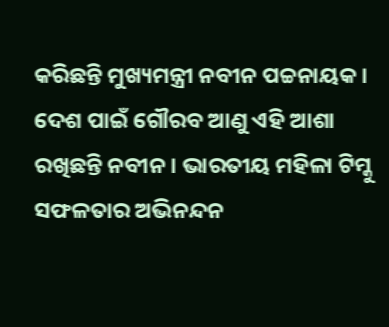କରିଛନ୍ତି ମୁଖ୍ୟମନ୍ତ୍ରୀ ନବୀନ ପଚ୍ଚନାୟକ । ଦେଶ ପାଇଁ ଗୌରବ ଆଣୁ ଏହି ଆଶା ରଖିଛନ୍ତି ନବୀନ । ଭାରତୀୟ ମହିଳା ଟିମ୍କୁ ସଫଳତାର ଅଭିନନ୍ଦନ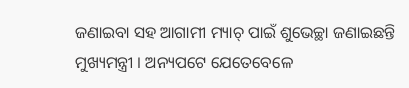ଜଣାଇବା ସହ ଆଗାମୀ ମ୍ୟାଚ୍ ପାଇଁ ଶୁଭେଚ୍ଛା ଜଣାଇଛନ୍ତି ମୁଖ୍ୟମନ୍ତ୍ରୀ । ଅନ୍ୟପଟେ ଯେତେବେଳେ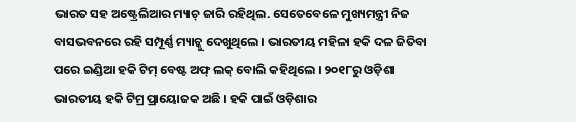ଭାରତ ସହ ଅଷ୍ଟ୍ରେଲିଆର ମ୍ୟାଚ୍ ଜାରି ରହିଥିଲ. ସେତେବେଳେ ମୁଖ୍ୟମନ୍ତ୍ରୀ ନିଜ ବାସଭବନରେ ରହି ସମ୍ପୂର୍ଣ୍ଣ ମ୍ୟାଚ୍କୁ ଦେଖୁଥିଲେ । ଭାରତୀୟ ମହିଳା ହକି ଦଳ ଜିତିବା ପରେ ଇଣ୍ଡିଆ ହକି ଟିମ୍ ବେଷ୍ଟ ଅଫ୍ ଲକ୍ ବୋଲି କହିଥିଲେ । ୨୦୧୮ରୁ ଓଡ଼ିଶା ଭାରତୀୟ ହକି ଟିମ୍ର ପ୍ରାୟୋଜକ ଅଛି । ହକି ପାଇଁ ଓଡ଼ିଶାର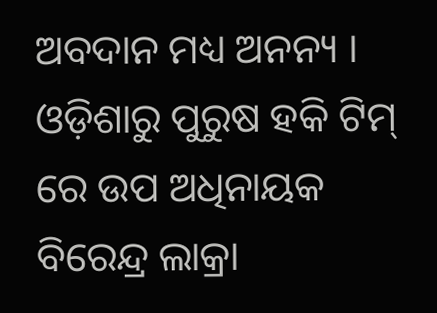ଅବଦାନ ମଧ୍ୟ ଅନନ୍ୟ । ଓଡ଼ିଶାରୁ ପୁରୁଷ ହକି ଟିମ୍ ରେ ଉପ ଅଧିନାୟକ ବିରେନ୍ଦ୍ର ଲାକ୍ରା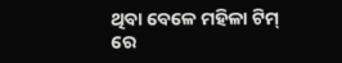ଥିବା ବେଳେ ମହିଳା ଟିମ୍ ରେ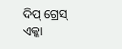ଦିପ୍ ଗ୍ରେସ୍ ଏକ୍କା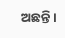ଅଛନ୍ତି ।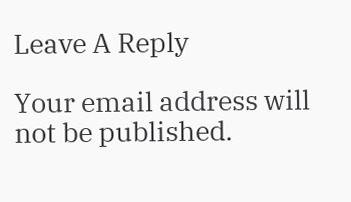Leave A Reply

Your email address will not be published.